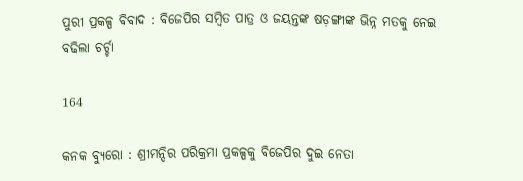ପୁରୀ ପ୍ରକଳ୍ପ ବିବାଦ : ବିଜେପିର ସମ୍ବିତ ପାତ୍ର ଓ ଜୟନ୍ତଙ୍କ ଷଡ଼ଙ୍ଗୀଙ୍କ ଭିନ୍ନ ମତକୁ ନେଇ ବଢିଲା ଚର୍ଚ୍ଚା

164

କନକ ବ୍ୟୁରୋ : ଶ୍ରୀମନ୍ଦିର ପରିକ୍ରମା ପ୍ରକଳ୍ପକୁ ବିଜେପିର ଦୁଇ ନେତା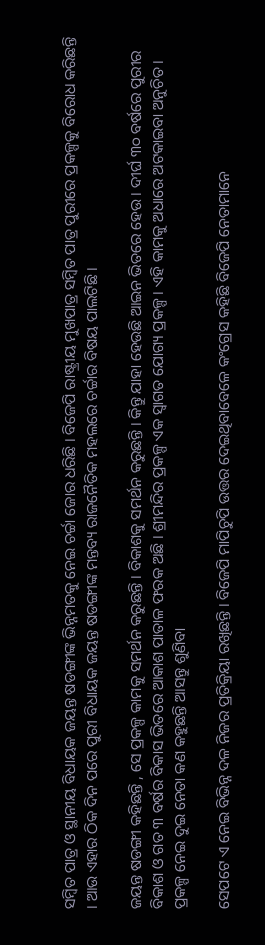ସମ୍ବିତ ପାତ୍ର ଓ ସ୍ଥାନୀୟ ବିଧାୟକ ଜୟନ୍ତ ଷଡଙ୍ଗୀଙ୍କ ଭିନ୍ନମତକୁ ନେଇ ଚର୍ଚ୍ଚା ଜୋର ଧରିଛି । ବିଜେପି ରାଷ୍ଟ୍ରୀୟ ମୁଖପାତ୍ର ସମ୍ବିତ ପାତ୍ର ପୁରୀରେ ପ୍ରକଳ୍ପକୁ ବିରୋଧ କରିଛନ୍ତି । ଆଉ ଏହାର ଠିକ ଦିନ ପରେ ପୁରୀ ବିଧାୟକ ଜୟନ୍ତ ଷଡଙ୍ଗୀଙ୍କ ମନ୍ତବ୍ୟ ରାଜନୈତିକ ମହଲରେ ଚର୍ଚ୍ଚାର ବିଷୟ ପାଲଟିଛି ।

ଜୟନ୍ତ ଷଡଙ୍ଗୀ କହିଛନ୍ତି , ସେ ପ୍ରକଳ୍ପ କାମକୁ ସମର୍ଥନ କରୁଛନ୍ତି । ବିକାଶକୁ ସମର୍ଥନ କରୁଛନ୍ତି । କିନ୍ତୁ ଯାହା ହେଉଛି ଆଇନ ଭିତରେ ହେଉ । ଦୀର୍ଘ ୩୦ ବର୍ଷରେ ପୁରୀର ବିକାଶ ଓ ଗତ ୩ ବର୍ଷର ବିକାସ ଭିତରେ ଆକାଶ ପାତାଳ ଫରକ ଅଛି । ଶ୍ରୀମନ୍ଦିର ପ୍ରକଳ୍ପ ଏକ ସ୍ୱାଗତ ଯୋଗ୍ୟ ପ୍ରକଳ୍ପ । ଏହି କାମକୁ ଅଧାରେ ଅଟକାଇବା ଅନୁଚିତ । ପ୍ରକଳ୍ପ ନେଇ ଦୁଇ ନେତା କଣ କହୁଛନ୍ତି ଆସନ୍ତୁ ଶୁଣିବା

ସେପଟେ ଏ ନେଇ ବିଭିନ୍ନ ଦଳ ନିଜର ପ୍ରତିକ୍ରିୟା ରଖିଛନ୍ତି । ବିଜେପି ମାପିଚୁପି ଉତ୍ତର ଦେଇଥିବାବେଳେ କଂଗ୍ରେସ କହିଛି ବିଜେପି ନେତାମାନେ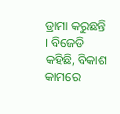ଡ୍ରାମା କରୁଛନ୍ତି । ବିଜେଡି କହିଛି, ବିକାଶ କାମରେ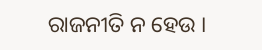ରାଜନୀତି ନ ହେଉ ।